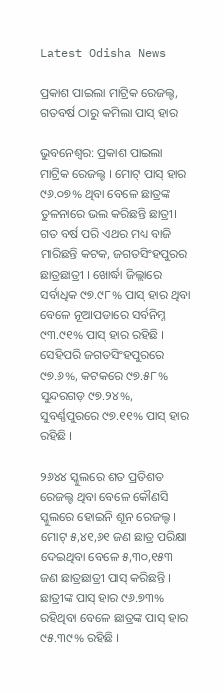Latest Odisha News

ପ୍ରକାଶ ପାଇଲା ମାଟ୍ରିକ ରେଜଲ୍ଟ, ଗତବର୍ଷ ଠାରୁ କମିଲା ପାସ୍ ହାର

ଭୁବନେଶ୍ଵର: ପ୍ରକାଶ ପାଇଲା ମାଟ୍ରିକ ରେଜଲ୍ଟ । ମୋଟ୍ ପାସ୍ ହାର ୯୬.୦୭% ଥିବା ବେଳେ ଛାତ୍ରଙ୍କ ତୁଳନାରେ ଭଲ କରିଛନ୍ତି ଛାତ୍ରୀ। ଗତ ବର୍ଷ ପରି ଏଥର ମଧ୍ୟ ବାଜି ମାରିଛନ୍ତି କଟକ, ଜଗତସିଂହପୁରର ଛାତ୍ରଛାତ୍ରୀ । ଖୋର୍ଦ୍ଧା ଜିଲ୍ଲାରେ ସର୍ବାଧିକ ୯୭.୯୮% ପାସ୍ ହାର ଥିବା ବେଳେ ନୂଆପଡାରେ ସର୍ବନିମ୍ନ ୯୩.୯୧% ପାସ୍ ହାର ରହିଛି । ସେହିପରି ଜଗତସିଂହପୁରରେ ୯୭.୬%, କଟକରେ ୯୭.୫୮% ସୁନ୍ଦରଗଡ଼ ୯୭.୨୪%, ସୁବର୍ଣ୍ଣପୁରରେ ୯୭.୧୧% ପାସ୍ ହାର ରହିଛି ।

୨୬୪୪ ସ୍କୁଲରେ ଶତ ପ୍ରତିଶତ ରେଜଲ୍ଟ ଥିବା ବେଳେ କୌଣସି ସ୍କୁଲରେ ହୋଇନି ଶୂନ ରେଜଲ୍ଟ । ମୋଟ୍ ୫,୪୧,୬୧ ଜଣ ଛାତ୍ର ପରିକ୍ଷା ଦେଇଥିବା ବେଳେ ୫,୩୦,୧୫୩ ଜଣ ଛାତ୍ରଛାତ୍ରୀ ପାସ୍ କରିଛନ୍ତି । ଛାତ୍ରୀଙ୍କ ପାସ୍ ହାର ୯୬.୭୩% ରହିଥିବା ବେଳେ ଛାତ୍ରଙ୍କ ପାସ୍ ହାର ୯୫.୩୯% ରହିଛି ।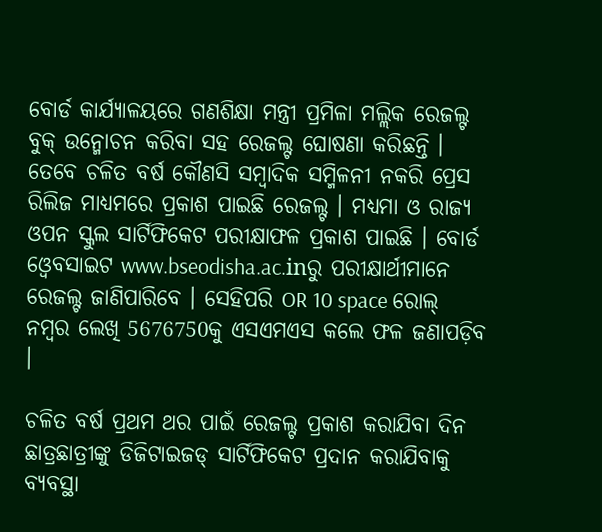ବୋର୍ଡ କାର୍ଯ୍ୟାଳୟରେ ଗଣଶିକ୍ଷା ମନ୍ତ୍ରୀ ପ୍ରମିଳା ମଲ୍ଲିକ ରେଜଲ୍ଟ ବୁକ୍ ଉନ୍ମୋଚନ କରିବା ସହ ରେଜଲ୍ଟ ଘୋଷଣା କରିଛନ୍ତି । ତେବେ ଚଳିତ ବର୍ଷ କୌଣସି ସମ୍ବାଦିକ ସମ୍ମିଳନୀ ନକରି ପ୍ରେସ ରିଲିଜ ମାଧ୍ୟମରେ ପ୍ରକାଶ ପାଇଛି ରେଜଲ୍ଟ । ମଧ୍ୟମା ଓ ରାଜ୍ୟ ଓପନ ସ୍କୁଲ ସାର୍ଟିଫିକେଟ ପରୀକ୍ଷାଫଳ ପ୍ରକାଶ ପାଇଛି । ବୋର୍ଡ ଓ୍ବେବସାଇଟ www.bseodisha.ac.inରୁ ପରୀକ୍ଷାର୍ଥୀମାନେ ରେଜଲ୍ଟ ଜାଣିପାରିବେ । ସେହିପରି OR 10 space ରୋଲ୍ ନମ୍ବର ଲେଖି 5676750କୁ ଏସଏମଏସ କଲେ ଫଳ ଜଣାପଡ଼ିବ ।

ଚଳିତ ବର୍ଷ ପ୍ରଥମ ଥର ପାଇଁ ରେଜଲ୍ଟ ପ୍ରକାଶ କରାଯିବା ଦିନ ଛାତ୍ରଛାତ୍ରୀଙ୍କୁ ଡିଜିଟାଇଜଡ୍ ସାର୍ଟିଫିକେଟ ପ୍ରଦାନ କରାଯିବାକୁ ବ୍ୟବସ୍ଥା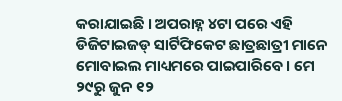କରାଯାଇଛି । ଅପରାହ୍ନ ୪ଟା ପରେ ଏହି ଡିଜିଟାଇଜଡ୍ ସାର୍ଟିଫିକେଟ ଛାତ୍ରଛାତ୍ରୀ ମାନେ ମୋବାଇଲ ମାଧ୍ୟମରେ ପାଇପାରିବେ । ମେ ୨୯ରୁ ଜୁନ ୧୨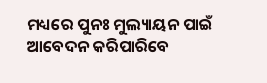ମଧ୍ୟରେ ପୁନଃ ମୁଲ୍ୟାୟନ ପାଇଁ ଆବେଦନ କରିପାରିବେ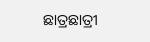ଛାତ୍ରଛାତ୍ରୀ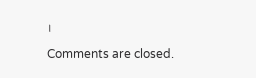।

Comments are closed.